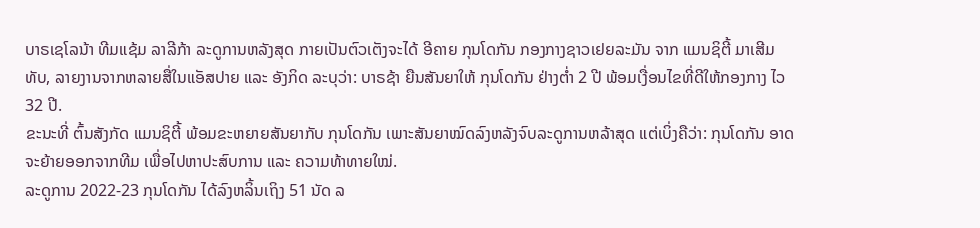ບາຣເຊໂລນ້າ ທີມແຊ້ມ ລາລີກ້າ ລະດູການຫລັງສຸດ ກາຍເປັນຕົວເຕັງຈະໄດ້ ອີຄາຍ ກຸນໂດກັນ ກອງກາງຊາວເຢຍລະມັນ ຈາກ ແມນຊິຕີ້ ມາເສີມທັບ, ລາຍງານຈາກຫລາຍສື່ໃນແອັສປາຍ ແລະ ອັງກິດ ລະບຸວ່າ: ບາຣຊ້າ ຍືນສັນຍາໃຫ້ ກຸນໂດກັນ ຢ່າງຕໍ່າ 2 ປີ ພ້ອມເງື່ອນໄຂທີ່ດີໃຫ້ກອງກາງ ໄວ 32 ປີ.
ຂະນະທີ່ ຕົ້ນສັງກັດ ແມນຊິຕີ້ ພ້ອມຂະຫຍາຍສັນຍາກັບ ກຸນໂດກັນ ເພາະສັນຍາໝົດລົງຫລັງຈົບລະດູການຫລ້າສຸດ ແຕ່ເບິ່ງຄືວ່າ: ກຸນໂດກັນ ອາດຈະຍ້າຍອອກຈາກທີມ ເພື່ອໄປຫາປະສົບການ ແລະ ຄວາມທ້າທາຍໃໝ່.
ລະດູການ 2022-23 ກຸນໂດກັນ ໄດ້ລົງຫລິ້ນເຖິງ 51 ນັດ ລ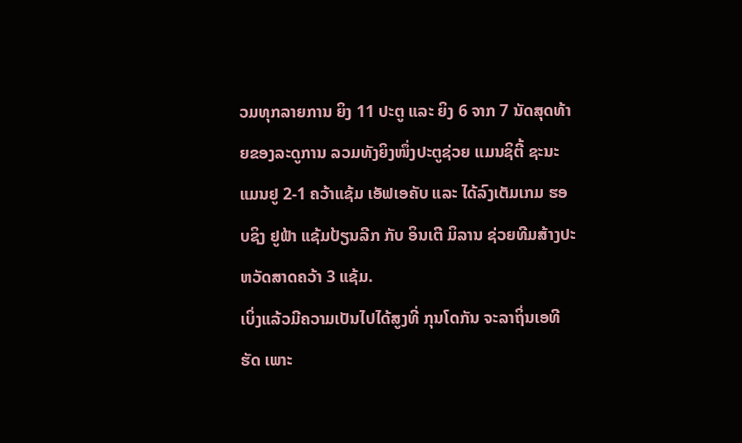ວມທຸກລາຍການ ຍິງ 11 ປະຕູ ແລະ ຍິງ 6 ຈາກ 7 ນັດສຸດທ້າຍຂອງລະດູການ ລວມທັງຍິງໜຶ່ງປະຕູຊ່ວຍ ແມນຊິຕີ້ ຊະນະ ແມນຢູ 2-1 ຄວ້າແຊ້ມ ເອັຟເອຄັບ ແລະ ໄດ້ລົງເຕັມເກມ ຮອບຊິງ ຢູຟ້າ ແຊ້ມປ້ຽນລີກ ກັບ ອິນເຕີ ມິລານ ຊ່ວຍທີມສ້າງປະຫວັດສາດຄວ້າ 3 ແຊ້ມ.
ເບິ່ງແລ້ວມີຄວາມເປັນໄປໄດ້ສູງທີ່ ກຸນໂດກັນ ຈະລາຖິ່ນເອທີຮັດ ເພາະ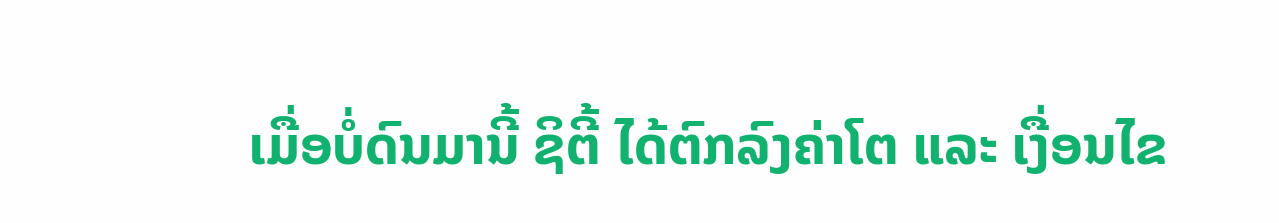ເມື່ອບໍ່ດົນມານີ້ ຊິຕີ້ ໄດ້ຕົກລົງຄ່າໂຕ ແລະ ເງື່ອນໄຂ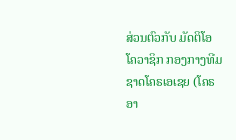ສ່ວນຕົວກັບ ມັດຕິໂອ ໂຄວາຊິກ ກອງກາງທີມຊາດໂຄຣເອເຊຍ (ໂຄຣອາ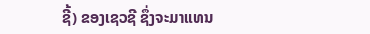ຊີ້) ຂອງເຊວຊີ ຊຶ່ງຈະມາແທນ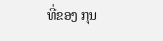ທີ່ຂອງ ກຸນ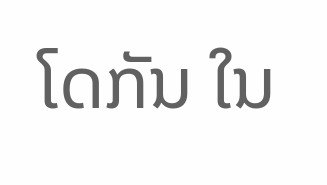ໂດກັນ ໃນ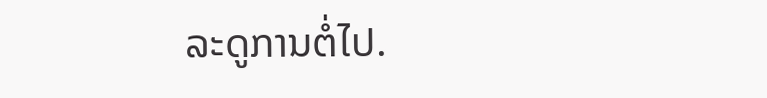ລະດູການຕໍ່ໄປ.